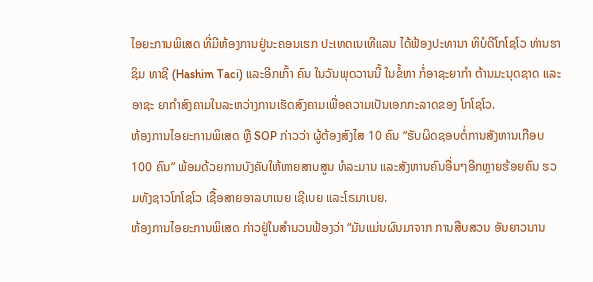ໄອຍະການພິເສດ ທີ່ມີຫ້ອງການຢູ່ນະຄອນເຮກ ປະເທດເນເທີແລນ ໄດ້ຟ້ອງປະທານາ ທິບໍດີໂກໂຊໂວ ທ່ານຮາຊິມ ທາຊີ (Hashim Taci) ແລະອີກເກົ້າ ຄົນ ໃນວັນພຸດວານນີ້ ໃນຂໍ້ຫາ ກໍ່ອາຊະຍາກຳ ຕ້ານມະນຸດຊາດ ແລະອາຊະ ຍາກຳສົງຄາມໃນລະຫວ່າງການເຮັດສົງຄາມເພື່ອຄວາມເປັນເອກກະລາດຂອງ ໂກໂຊໂວ.
ຫ້ອງການໄອຍະການພິເສດ ຫຼື SOP ກ່າວວ່າ ຜູ້ຕ້ອງສົງໄສ 10 ຄົນ “ຮັບຜິດຊອບຕໍ່ການສັງຫານເກືອບ 100 ຄົນ” ພ້ອມດ້ວຍການບັງຄັບໃຫ້ຫາຍສາບສູນ ທໍລະມານ ແລະສັງຫານຄົນອື່ນໆອີກຫຼາຍຮ້ອຍຄົນ ຮວມທັງຊາວໂກໂຊໂວ ເຊື້ອສາຍອາລບາເນຍ ເຊີເບຍ ແລະໂຣມາເນຍ.
ຫ້ອງການໄອຍະການພິເສດ ກ່າວຢູ່ໃນສຳນວນຟ້ອງວ່າ “ມັນແມ່ນຜົນມາຈາກ ການສືບສວນ ອັນຍາວນານ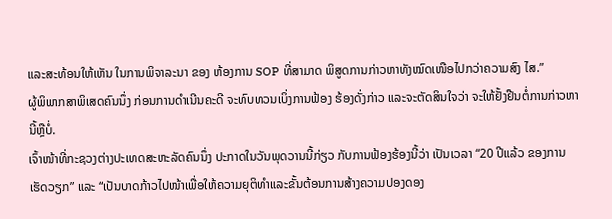ແລະສະທ້ອນໃຫ້ເຫັນ ໃນການພິຈາລະນາ ຂອງ ຫ້ອງການ SOP ທີ່ສາມາດ ພິສູດການກ່າວຫາທັງໝົດເໜືອໄປກວ່າຄວາມສົງ ໄສ.”
ຜູ້ພິພາກສາພິເສດຄົນນຶ່ງ ກ່ອນການດຳເນີນຄະດີ ຈະທົບທວນເບິ່ງການຟ້ອງ ຮ້ອງດັ່ງກ່າວ ແລະຈະຕັດສິນໃຈວ່າ ຈະໃຫ້ຢັ້ງຢືນຕໍ່ການກ່າວຫານີ້ຫຼືບໍ່.
ເຈົ້າໜ້າທີ່ກະຊວງຕ່າງປະເທດສະຫະລັດຄົນນຶ່ງ ປະກາດໃນວັນພຸດວານນີ້ກ່ຽວ ກັບການຟ້ອງຮ້ອງນີ້ວ່າ ເປັນເວລາ “20 ປີແລ້ວ ຂອງການເຮັດວຽກ” ແລະ “ເປັນບາດກ້າວໄປໜ້າເພື່ອໃຫ້ຄວາມຍຸຕິທຳແລະຂັ້ນຕ້ອນການສ້າງຄວາມປອງດອງ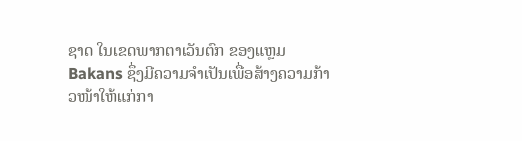ຊາດ ໃນເຂດພາກຕາເວັນຕົກ ຂອງແຫຼມ Bakans ຊຶ່ງມີຄວາມຈຳເປັນເພື່ອສ້າງຄວາມກ້າວໜ້າໃຫ້ແກ່ກາ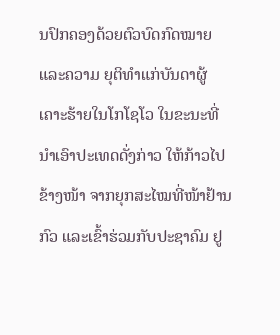ນປົກຄອງດ້ວຍຕົວບົດກົດໝາຍແລະຄວາມ ຍຸຕິທຳແກ່ບັນດາຜູ້ເຄາະຮ້າຍໃນໂກໂຊໂວ ໃນຂະນະທີ່ນໍາເອົາປະເທດດັ່ງກ່າວ ໃຫ້ກ້າວໄປຂ້າງໜ້າ ຈາກຍຸກສະໄໝທີ່ໜ້າຢ້ານກົວ ແລະເຂົ້າຮ່ວມກັບປະຊາຄົມ ຢູ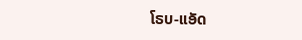ໂຣບ-ແອັດ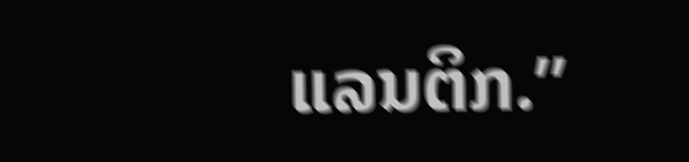ແລນຕິກ.”